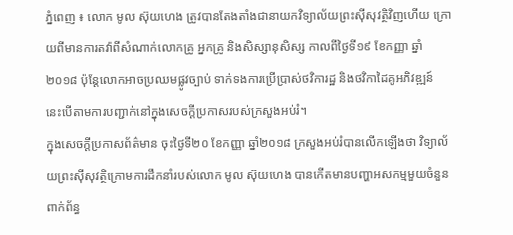ភ្នំពេញ ៖ លោក មូល ស៊ុយហេង ត្រូវបានតែងតាំងជានាយកវិទ្យាល័យព្រះស៊ីសុវត្ថិវិញហើយ ក្រោយពីមានការតវ៉ាពីសំណាក់លោកគ្រូ អ្នកគ្រូ និងសិស្សានុសិស្ស កាលពីថ្ងៃទី១៩ ខែកញ្ញា ឆ្នាំ២០១៨ ប៉ុន្តែលោកអាចប្រឈមផ្លូវច្បាប់ ទាក់ទងការប្រើប្រាស់ថវិការដ្ឋ និងថវិកាដៃគូអភិវឌ្ឍន៍ នេះបើតាមការបញ្ជាក់នៅក្នុងសេចក្តីប្រកាសរបស់ក្រសួងអប់រំ។
ក្នុងសេចក្ដីប្រកាសព័ត៌មាន ចុះថ្ងៃទី២០ ខែកញ្ញា ឆ្នាំ២០១៨ ក្រសួងអប់រំបានលើកឡើងថា វិទ្យាល័យព្រះស៊ីសុវត្ថិក្រោមការដឹកនាំរបស់លោក មូល ស៊ុយហេង បានកើតមានបញ្ហាអសកម្មមួយចំនួនពាក់ព័ន្ធ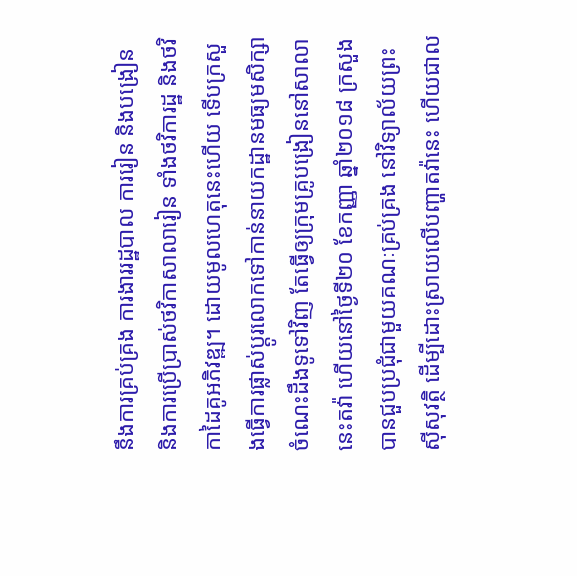នឹងការគ្រប់គ្រង ការងាររដ្ឋបាល ការរៀន និងបង្រៀន និងការប្រើប្រាស់ថវិកាសាលារៀន ទាំងថវិការដ្ឋ និងថវិកាដៃគូអភិវឌ្ឍ។ ដោយមូលហេតុនេះហើយ ទើបក្រសួងធ្វើការផ្លាស់ប្ដូរលោកទៅកាន់នាយកដ្ឋានមធ្យមសិក្សាចំណេះដឹងទូទៅវិញ តែធ្វើឲ្យក្រុមគ្រូបង្រៀននៅសាលានេះតវ៉ា ហើយនៅថ្ងៃទី២០ ខែកញ្ញា ឆ្នាំ២០១៨ ក្រសួងបានជួបប្រជុំជាមួយគណៈគ្រប់គ្រង នៅវិទ្យាល័យព្រះស៊ីសុវត្ថិ ដើម្បីដោះស្រាយលើបញ្ហាតវ៉ានេះ ហើយជាល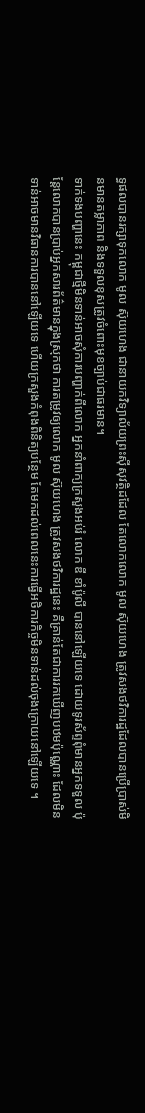ទ្ធផលបានរក្សាទុកលោក មូល ស៊ុយហេង ជានាយកវិទ្យាល័យព្រះស៊ីសុវត្ថិដដែល តែលោកលោក មូល ស៊ុយហេង ត្រូវសងថវិការដ្ឋដែលបានប្រើប្រាស់មិនមានតម្លាភាព និងទទួលខុសត្រូវចំពោះមុខច្បាប់ជាធរមាន។
ទាក់ទងបញ្ហានេះ កម្ពុជាថ្មីមិនទាន់អាចសុំការបញ្ហាក់ពីលោក អ្នកនាំពាក្យក្រសួងអប់រំ លោក ឌី ខាំប៉ូលី បាននៅឡើយទេ ដោយទូរស័ព្ទពុំមានអ្នកទទួល ប៉ុន្តែលោកបានប្រាប់អ្នកសារព័ត៌មានក្នុងស្រុកថា ការតម្រូវឲ្យលោក មូល ស៊ុយហេង ត្រូវសងថវិការដ្ឋនេះ គឺគ្រាន់តែជាការរកឃើញបឋមប៉ុណ្ណោះ ដែលមិនទាន់អាចមានវិធានការបាននៅឡើយទេ ហើយក្រសួងកំពុងពិនិត្យបន្ថែម តែមកដល់ពេលនេះការធ្វើអថិការកិច្ចមិនទាន់ដល់ចុងក្រោយនៅឡើយទេ ។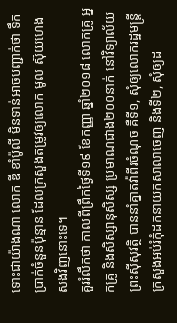ទោះជាយ៉ាងណា លោក ឌី ខាំប៉ូលី មិនទាន់អាចបញ្ជាក់ថា ទឹកប្រាក់ចំនួនប៉ុន្មាន ដែលក្រសួងតម្រូវឲ្យលោក មូល ស៊ុយហេង សងវិញនោះទេ។
គួររំលឹកថា កាលពីព្រឹកថ្ងៃទី១៩ ខែកញ្ញា ឆ្នាំ២០១៨ លោកគ្រូ អ្នកគ្រូ និងសិស្សានុសិស្ស ប្រមាណជាង២០០នាក់ នៅវិទ្យាល័យព្រះស៊ីសុវត្ថិ បាននាំគ្នាតវ៉ាពីរចំណុច គឺទី១, សុំឲ្យលោករដ្ឋមន្ត្រីក្រសួងអប់រំកុំដកនាយកសាលាចេញ និងទី២, សុំឲ្យដ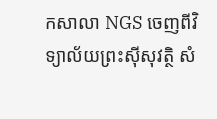កសាលា NGS ចេញពីវិទ្យាល័យព្រះស៊ីសុវត្ថិ សំ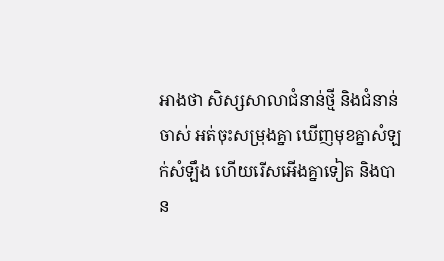អាងថា សិស្សសាលាជំនាន់ថ្មី និងជំនាន់ចាស់ អត់ចុះសម្រុងគ្នា ឃើញមុខគ្នាសំឡក់សំឡឹង ហើយរើសអើងគ្នាទៀត និងបាន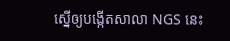ស្នើឲ្យបង្កើតសាលា NGS នេះ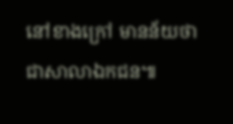នៅខាងក្រៅ មានន័យថា ជាសាលាឯកជន៕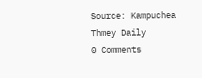Source: Kampuchea Thmey Daily
0 Comments